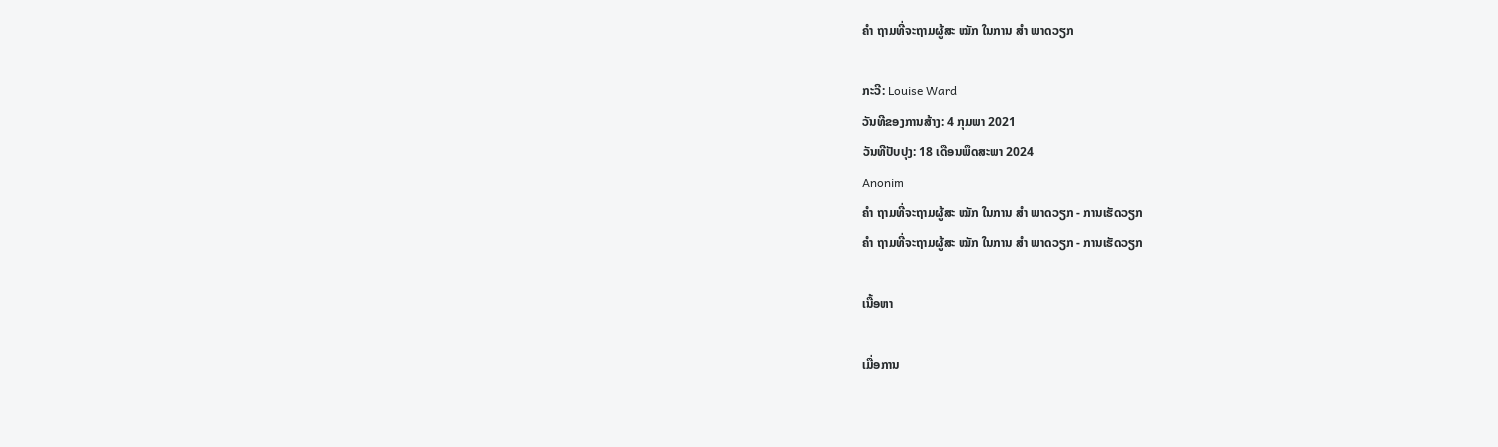ຄຳ ຖາມທີ່ຈະຖາມຜູ້ສະ ໝັກ ໃນການ ສຳ ພາດວຽກ

ກະວີ: Louise Ward
ວັນທີຂອງການສ້າງ: 4 ກຸມພາ 2021
ວັນທີປັບປຸງ: 18 ເດືອນພຶດສະພາ 2024
Anonim
ຄຳ ຖາມທີ່ຈະຖາມຜູ້ສະ ໝັກ ໃນການ ສຳ ພາດວຽກ - ການເຮັດວຽກ
ຄຳ ຖາມທີ່ຈະຖາມຜູ້ສະ ໝັກ ໃນການ ສຳ ພາດວຽກ - ການເຮັດວຽກ

ເນື້ອຫາ

ເມື່ອການ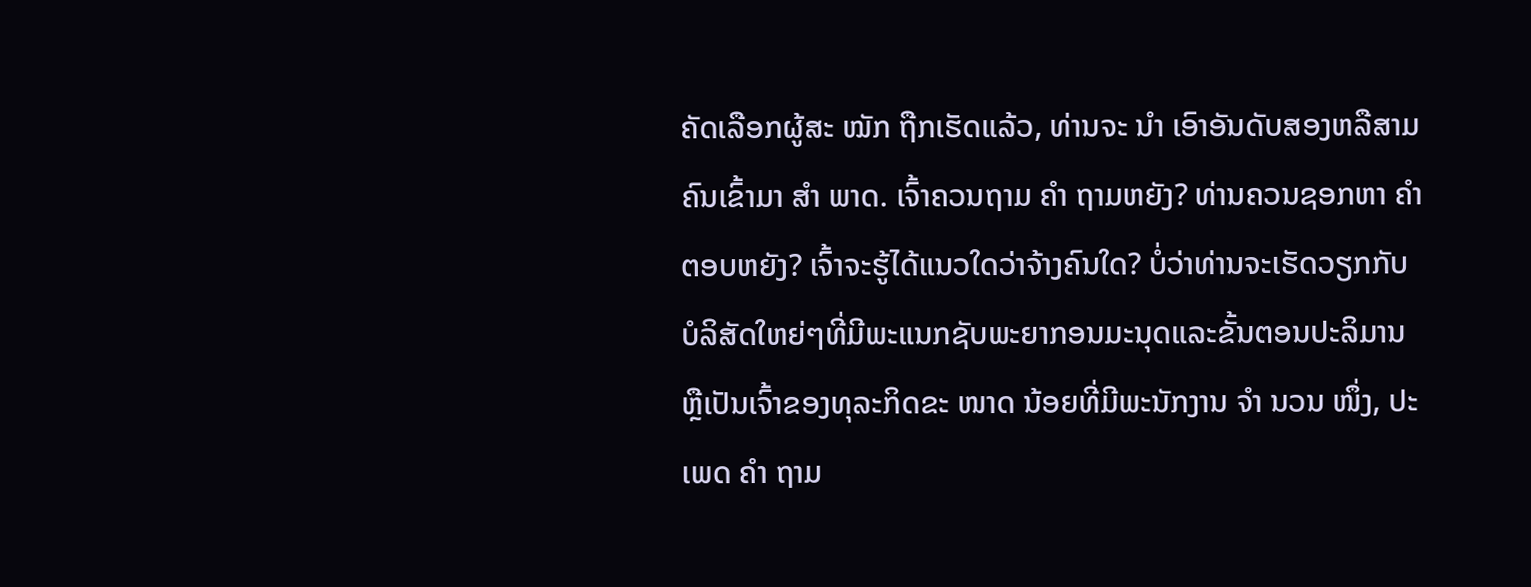ຄັດເລືອກຜູ້ສະ ໝັກ ຖືກເຮັດແລ້ວ, ທ່ານຈະ ນຳ ເອົາອັນດັບສອງຫລືສາມຄົນເຂົ້າມາ ສຳ ພາດ. ເຈົ້າຄວນຖາມ ຄຳ ຖາມຫຍັງ? ທ່ານຄວນຊອກຫາ ຄຳ ຕອບຫຍັງ? ເຈົ້າຈະຮູ້ໄດ້ແນວໃດວ່າຈ້າງຄົນໃດ? ບໍ່ວ່າທ່ານຈະເຮັດວຽກກັບບໍລິສັດໃຫຍ່ໆທີ່ມີພະແນກຊັບພະຍາກອນມະນຸດແລະຂັ້ນຕອນປະລິມານຫຼືເປັນເຈົ້າຂອງທຸລະກິດຂະ ໜາດ ນ້ອຍທີ່ມີພະນັກງານ ຈຳ ນວນ ໜຶ່ງ, ປະເພດ ຄຳ ຖາມ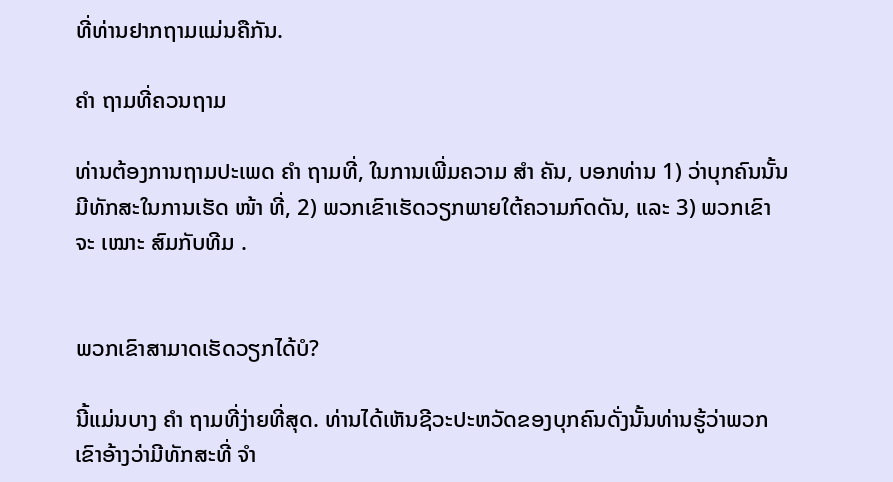ທີ່ທ່ານຢາກຖາມແມ່ນຄືກັນ.

ຄຳ ຖາມທີ່ຄວນຖາມ

ທ່ານຕ້ອງການຖາມປະເພດ ຄຳ ຖາມທີ່, ໃນການເພີ່ມຄວາມ ສຳ ຄັນ, ບອກທ່ານ 1) ວ່າບຸກຄົນນັ້ນມີທັກສະໃນການເຮັດ ໜ້າ ທີ່, 2) ພວກເຂົາເຮັດວຽກພາຍໃຕ້ຄວາມກົດດັນ, ແລະ 3) ພວກເຂົາຈະ ເໝາະ ສົມກັບທີມ .


ພວກເຂົາສາມາດເຮັດວຽກໄດ້ບໍ?

ນີ້ແມ່ນບາງ ຄຳ ຖາມທີ່ງ່າຍທີ່ສຸດ. ທ່ານໄດ້ເຫັນຊີວະປະຫວັດຂອງບຸກຄົນດັ່ງນັ້ນທ່ານຮູ້ວ່າພວກເຂົາອ້າງວ່າມີທັກສະທີ່ ຈຳ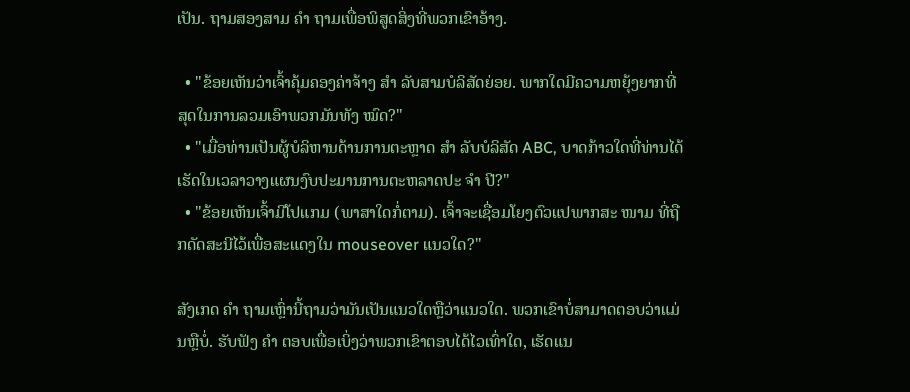ເປັນ. ຖາມສອງສາມ ຄຳ ຖາມເພື່ອພິສູດສິ່ງທີ່ພວກເຂົາອ້າງ.

  • "ຂ້ອຍເຫັນວ່າເຈົ້າຄຸ້ມຄອງຄ່າຈ້າງ ສຳ ລັບສາມບໍລິສັດຍ່ອຍ. ພາກໃດມີຄວາມຫຍຸ້ງຍາກທີ່ສຸດໃນການລວມເອົາພວກມັນທັງ ໝົດ?"
  • "ເມື່ອທ່ານເປັນຜູ້ບໍລິຫານດ້ານການຕະຫຼາດ ສຳ ລັບບໍລິສັດ ABC, ບາດກ້າວໃດທີ່ທ່ານໄດ້ເຮັດໃນເວລາວາງແຜນງົບປະມານການຕະຫລາດປະ ຈຳ ປີ?"
  • "ຂ້ອຍເຫັນເຈົ້າມີໂປແກມ (ພາສາໃດກໍ່ຕາມ). ເຈົ້າຈະເຊື່ອມໂຍງຕົວແປພາກສະ ໜາມ ທີ່ຖືກດັດສະນີໄວ້ເພື່ອສະແດງໃນ mouseover ແນວໃດ?"

ສັງເກດ ຄຳ ຖາມເຫຼົ່ານີ້ຖາມວ່າມັນເປັນແນວໃດຫຼືວ່າແນວໃດ. ພວກເຂົາບໍ່ສາມາດຕອບວ່າແມ່ນຫຼືບໍ່. ຮັບຟັງ ຄຳ ຕອບເພື່ອເບິ່ງວ່າພວກເຂົາຕອບໄດ້ໄວເທົ່າໃດ, ເຮັດແນ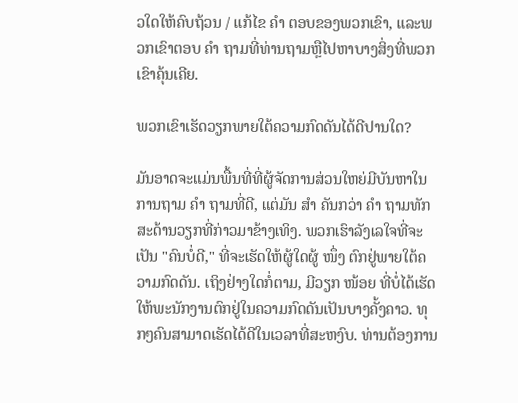ວໃດໃຫ້ຄົບຖ້ວນ / ແກ້ໄຂ ຄຳ ຕອບຂອງພວກເຂົາ, ແລະພວກເຂົາຕອບ ຄຳ ຖາມທີ່ທ່ານຖາມຫຼືໄປຫາບາງສິ່ງທີ່ພວກເຂົາຄຸ້ນເຄີຍ.

ພວກເຂົາເຮັດວຽກພາຍໃຕ້ຄວາມກົດດັນໄດ້ດີປານໃດ?

ມັນອາດຈະແມ່ນພື້ນທີ່ທີ່ຜູ້ຈັດການສ່ວນໃຫຍ່ມີບັນຫາໃນການຖາມ ຄຳ ຖາມທີ່ດີ, ແຕ່ມັນ ສຳ ຄັນກວ່າ ຄຳ ຖາມທັກສະດ້ານວຽກທີ່ກ່າວມາຂ້າງເທິງ. ພວກເຮົາລັງເລໃຈທີ່ຈະເປັນ "ຄົນບໍ່ດີ," ທີ່ຈະເຮັດໃຫ້ຜູ້ໃດຜູ້ ໜຶ່ງ ຕົກຢູ່ພາຍໃຕ້ຄວາມກົດດັນ. ເຖິງຢ່າງໃດກໍ່ຕາມ, ມີວຽກ ໜ້ອຍ ທີ່ບໍ່ໄດ້ເຮັດໃຫ້ພະນັກງານຕົກຢູ່ໃນຄວາມກົດດັນເປັນບາງຄັ້ງຄາວ. ທຸກໆຄົນສາມາດເຮັດໄດ້ດີໃນເວລາທີ່ສະຫງົບ. ທ່ານຕ້ອງການ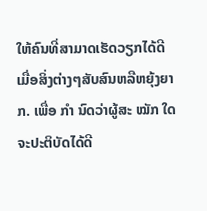ໃຫ້ຄົນທີ່ສາມາດເຮັດວຽກໄດ້ດີເມື່ອສິ່ງຕ່າງໆສັບສົນຫລືຫຍຸ້ງຍາກ. ເພື່ອ ກຳ ນົດວ່າຜູ້ສະ ໝັກ ໃດຈະປະຕິບັດໄດ້ດີ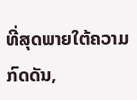ທີ່ສຸດພາຍໃຕ້ຄວາມກົດດັນ,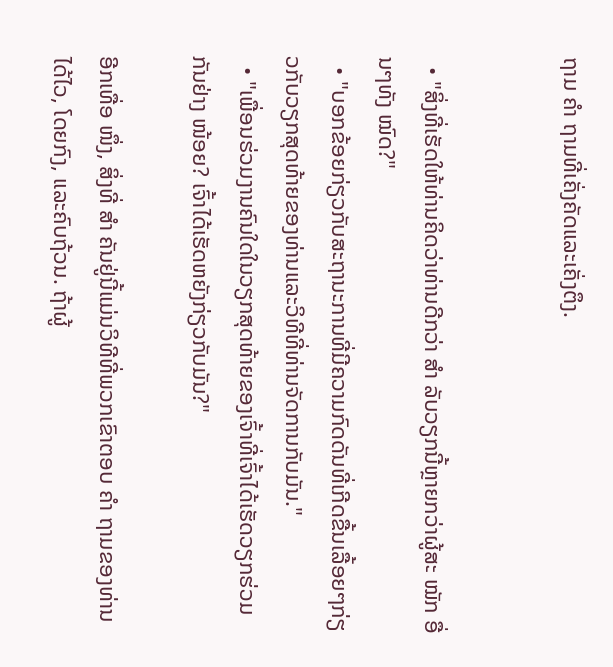ຖາມ ຄຳ ຖາມທີ່ເຄັ່ງຄັດແລະເຄັ່ງຕຶງ.


  • "ສິ່ງທີ່ເຮັດໃຫ້ທ່ານຄິດວ່າທ່ານດີກວ່າ ສຳ ລັບວຽກນີ້ຫຼາຍກວ່າຜູ້ສະ ໝັກ ອື່ນໆທັງ ໝົດ?"
  • "ບອກຂ້ອຍກ່ຽວກັບສະຖານະການທີ່ມີຄວາມກົດດັນທີ່ເກີດຂື້ນເລື້ອຍໆກ່ຽວກັບວຽກສຸດທ້າຍຂອງທ່ານແລະວິທີທີ່ທ່ານຈັດການກັບມັນ."
  • "ເພື່ອນຮ່ວມງານຄົນໃດໃນວຽກສຸດທ້າຍຂອງເຈົ້າທີ່ເຈົ້າໄດ້ເຮັດວຽກຮ່ວມກັນຢ່າງ ໜ້ອຍ? ເຈົ້າໄດ້ເຮັດຫຍັງກ່ຽວກັບມັນ?"

ອີກເທື່ອ ໜຶ່ງ, ສິ່ງທີ່ ສຳ ຄັນຢູ່ນີ້ແມ່ນວິທີທີ່ພວກເຂົາຕອບ ຄຳ ຖາມຂອງທ່ານໄດ້ໄວ, ໂດຍກົງ, ແລະຄົບຖ້ວນ. ຖ້າຜູ້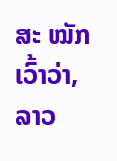ສະ ໝັກ ເວົ້າວ່າ, ລາວ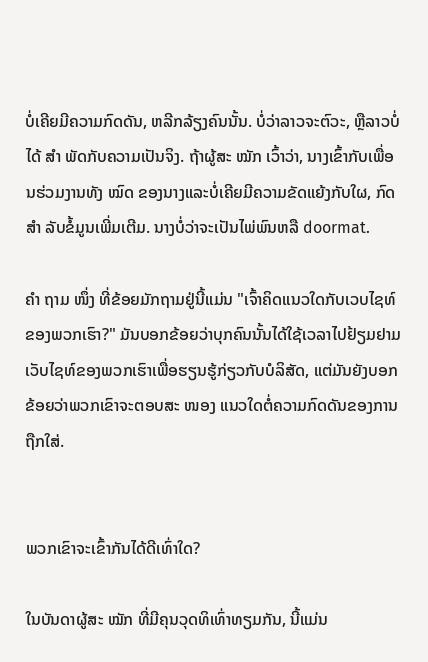ບໍ່ເຄີຍມີຄວາມກົດດັນ, ຫລີກລ້ຽງຄົນນັ້ນ. ບໍ່ວ່າລາວຈະຕົວະ, ຫຼືລາວບໍ່ໄດ້ ສຳ ພັດກັບຄວາມເປັນຈິງ. ຖ້າຜູ້ສະ ໝັກ ເວົ້າວ່າ, ນາງເຂົ້າກັບເພື່ອນຮ່ວມງານທັງ ໝົດ ຂອງນາງແລະບໍ່ເຄີຍມີຄວາມຂັດແຍ້ງກັບໃຜ, ກົດ ສຳ ລັບຂໍ້ມູນເພີ່ມເຕີມ. ນາງບໍ່ວ່າຈະເປັນໄພ່ພົນຫລື doormat.

ຄຳ ຖາມ ໜຶ່ງ ທີ່ຂ້ອຍມັກຖາມຢູ່ນີ້ແມ່ນ "ເຈົ້າຄິດແນວໃດກັບເວບໄຊທ໌ຂອງພວກເຮົາ?" ມັນບອກຂ້ອຍວ່າບຸກຄົນນັ້ນໄດ້ໃຊ້ເວລາໄປຢ້ຽມຢາມເວັບໄຊທ໌ຂອງພວກເຮົາເພື່ອຮຽນຮູ້ກ່ຽວກັບບໍລິສັດ, ແຕ່ມັນຍັງບອກຂ້ອຍວ່າພວກເຂົາຈະຕອບສະ ໜອງ ແນວໃດຕໍ່ຄວາມກົດດັນຂອງການຖືກໃສ່.


ພວກເຂົາຈະເຂົ້າກັນໄດ້ດີເທົ່າໃດ?

ໃນບັນດາຜູ້ສະ ໝັກ ທີ່ມີຄຸນວຸດທິເທົ່າທຽມກັນ, ນີ້ແມ່ນ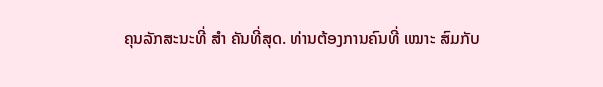ຄຸນລັກສະນະທີ່ ສຳ ຄັນທີ່ສຸດ. ທ່ານຕ້ອງການຄົນທີ່ ເໝາະ ສົມກັບ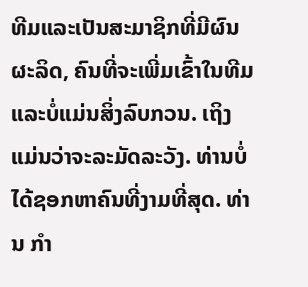ທີມແລະເປັນສະມາຊິກທີ່ມີຜົນຜະລິດ, ຄົນທີ່ຈະເພີ່ມເຂົ້າໃນທີມແລະບໍ່ແມ່ນສິ່ງລົບກວນ. ເຖິງແມ່ນວ່າຈະລະມັດລະວັງ. ທ່ານບໍ່ໄດ້ຊອກຫາຄົນທີ່ງາມທີ່ສຸດ. ທ່ານ ກຳ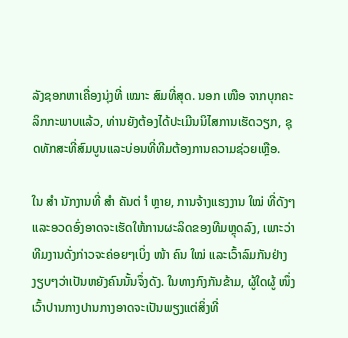ລັງຊອກຫາເຄື່ອງນຸ່ງທີ່ ເໝາະ ສົມທີ່ສຸດ. ນອກ ເໜືອ ຈາກບຸກຄະລິກກະພາບແລ້ວ, ທ່ານຍັງຕ້ອງໄດ້ປະເມີນນິໄສການເຮັດວຽກ, ຊຸດທັກສະທີ່ສົມບູນແລະບ່ອນທີ່ທີມຕ້ອງການຄວາມຊ່ວຍເຫຼືອ.

ໃນ ສຳ ນັກງານທີ່ ສຳ ຄັນຕ່ ຳ ຫຼາຍ, ການຈ້າງແຮງງານ ໃໝ່ ທີ່ດັງໆແລະອວດອົ່ງອາດຈະເຮັດໃຫ້ການຜະລິດຂອງທີມຫຼຸດລົງ, ເພາະວ່າທີມງານດັ່ງກ່າວຈະຄ່ອຍໆເບິ່ງ ໜ້າ ຄົນ ໃໝ່ ແລະເວົ້າລົມກັນຢ່າງງຽບໆວ່າເປັນຫຍັງຄົນນັ້ນຈຶ່ງດັງ. ໃນທາງກົງກັນຂ້າມ, ຜູ້ໃດຜູ້ ໜຶ່ງ ເວົ້າປານກາງປານກາງອາດຈະເປັນພຽງແຕ່ສິ່ງທີ່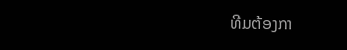ທີມຕ້ອງກາ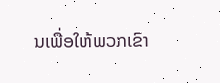ນເພື່ອໃຫ້ພວກເຂົາ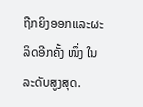ຖືກຍິງອອກແລະຜະລິດອີກຄັ້ງ ໜຶ່ງ ໃນລະດັບສູງສຸດ.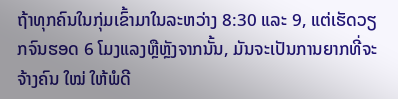ຖ້າທຸກຄົນໃນກຸ່ມເຂົ້າມາໃນລະຫວ່າງ 8:30 ແລະ 9, ແຕ່ເຮັດວຽກຈົນຮອດ 6 ໂມງແລງຫຼືຫຼັງຈາກນັ້ນ, ມັນຈະເປັນການຍາກທີ່ຈະຈ້າງຄົນ ໃໝ່ ໃຫ້ພໍດີ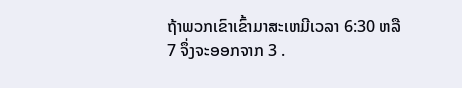ຖ້າພວກເຂົາເຂົ້າມາສະເຫມີເວລາ 6:30 ຫລື 7 ຈຶ່ງຈະອອກຈາກ 3 .